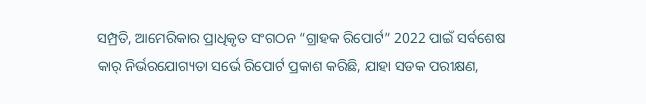ସମ୍ପ୍ରତି, ଆମେରିକାର ପ୍ରାଧିକୃତ ସଂଗଠନ “ଗ୍ରାହକ ରିପୋର୍ଟ” 2022 ପାଇଁ ସର୍ବଶେଷ କାର୍ ନିର୍ଭରଯୋଗ୍ୟତା ସର୍ଭେ ରିପୋର୍ଟ ପ୍ରକାଶ କରିଛି, ଯାହା ସଡକ ପରୀକ୍ଷଣ,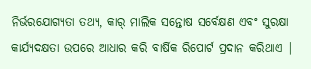ନିର୍ଭରଯୋଗ୍ୟତା ତଥ୍ୟ, କାର୍ ମାଲିକ ସନ୍ତୋଷ ସର୍ବେକ୍ଷଣ ଏବଂ ସୁରକ୍ଷା କାର୍ଯ୍ୟଦକ୍ଷତା ଉପରେ ଆଧାର କରି ବାର୍ଷିକ ରିପୋର୍ଟ ପ୍ରଦାନ କରିଥାଏ |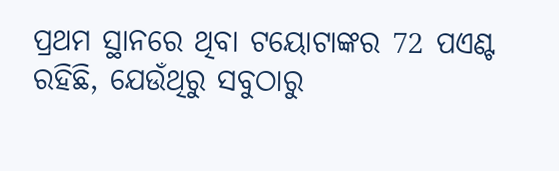ପ୍ରଥମ ସ୍ଥାନରେ ଥିବା ଟୟୋଟାଙ୍କର 72 ପଏଣ୍ଟ ରହିଛି, ଯେଉଁଥିରୁ ସବୁଠାରୁ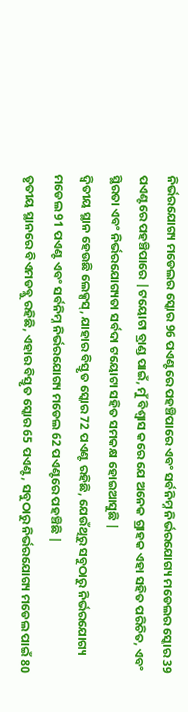ନିର୍ଭରଯୋଗ୍ୟ ମଡେଲର ସ୍କୋର 96 ପଏଣ୍ଟରେ ପହଞ୍ଚିପାରେ ଏବଂ ସର୍ବନିମ୍ନ ନିର୍ଭରଯୋଗ୍ୟ ମଡେଲର ସ୍କୋର 39 ପଏଣ୍ଟରେ ପହଞ୍ଚିପାରେ |ଟୟୋଟା ବ୍ରାଣ୍ଡ ପାଇଁ, ମୁଁ ବିଶ୍ୱାସ କରେ ଯେ ଅନେକ ଗ୍ରାହକ ଏହା ସହିତ ପରିଚିତ, ଏବଂ ସ୍ଥିରତା ଏବଂ ନିର୍ଭରଯୋଗ୍ୟତା ସର୍ବଦା ଟୟୋଟା ସହିତ ସମକକ୍ଷ ହୋଇଆସୁଛି |
ଦ୍ୱିତୀୟ ସ୍ଥାନ ହେଉଛି ଲେକ୍ସସ୍, ଯାହାର ବିସ୍ତୃତ ସ୍କୋର 72 ପଏଣ୍ଟ ରହିଛି, ଯେଉଁଥିରୁ ସବୁଠାରୁ ନିର୍ଭରଯୋଗ୍ୟ ମଡେଲ 91 ପଏଣ୍ଟ ଏବଂ ସର୍ବନିମ୍ନ ନିର୍ଭରଯୋଗ୍ୟ ମଡେଲ 62 ପଏଣ୍ଟରେ ପହଞ୍ଚିଛି |
ତୃତୀୟ ସ୍ଥାନରେ ବିଏମଡବ୍ଲୁ ରହିଛି, ଏହାର ବିସ୍ତୃତ ସ୍କୋର 65 ପଏଣ୍ଟ, ସବୁଠାରୁ ନିର୍ଭରଯୋଗ୍ୟ ମଡେଲ ପାଇଁ 80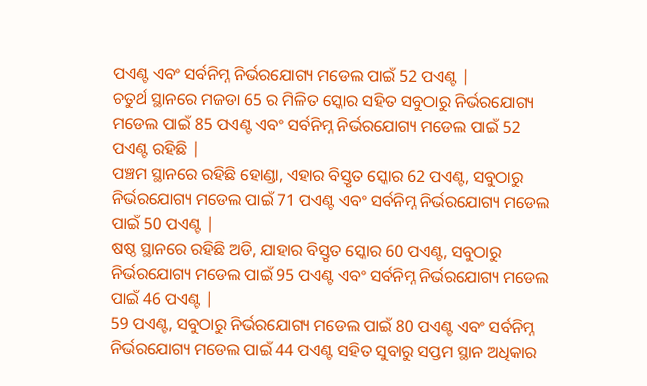ପଏଣ୍ଟ ଏବଂ ସର୍ବନିମ୍ନ ନିର୍ଭରଯୋଗ୍ୟ ମଡେଲ ପାଇଁ 52 ପଏଣ୍ଟ |
ଚତୁର୍ଥ ସ୍ଥାନରେ ମଜଡା 65 ର ମିଳିତ ସ୍କୋର ସହିତ ସବୁଠାରୁ ନିର୍ଭରଯୋଗ୍ୟ ମଡେଲ ପାଇଁ 85 ପଏଣ୍ଟ ଏବଂ ସର୍ବନିମ୍ନ ନିର୍ଭରଯୋଗ୍ୟ ମଡେଲ ପାଇଁ 52 ପଏଣ୍ଟ ରହିଛି |
ପଞ୍ଚମ ସ୍ଥାନରେ ରହିଛି ହୋଣ୍ଡା, ଏହାର ବିସ୍ତୃତ ସ୍କୋର 62 ପଏଣ୍ଟ, ସବୁଠାରୁ ନିର୍ଭରଯୋଗ୍ୟ ମଡେଲ ପାଇଁ 71 ପଏଣ୍ଟ ଏବଂ ସର୍ବନିମ୍ନ ନିର୍ଭରଯୋଗ୍ୟ ମଡେଲ ପାଇଁ 50 ପଏଣ୍ଟ |
ଷଷ୍ଠ ସ୍ଥାନରେ ରହିଛି ଅଡି, ଯାହାର ବିସ୍ତୃତ ସ୍କୋର 60 ପଏଣ୍ଟ, ସବୁଠାରୁ ନିର୍ଭରଯୋଗ୍ୟ ମଡେଲ ପାଇଁ 95 ପଏଣ୍ଟ ଏବଂ ସର୍ବନିମ୍ନ ନିର୍ଭରଯୋଗ୍ୟ ମଡେଲ ପାଇଁ 46 ପଏଣ୍ଟ |
59 ପଏଣ୍ଟ, ସବୁଠାରୁ ନିର୍ଭରଯୋଗ୍ୟ ମଡେଲ ପାଇଁ 80 ପଏଣ୍ଟ ଏବଂ ସର୍ବନିମ୍ନ ନିର୍ଭରଯୋଗ୍ୟ ମଡେଲ ପାଇଁ 44 ପଏଣ୍ଟ ସହିତ ସୁବାରୁ ସପ୍ତମ ସ୍ଥାନ ଅଧିକାର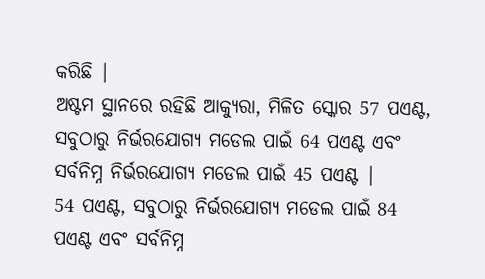କରିଛି |
ଅଷ୍ଟମ ସ୍ଥାନରେ ରହିଛି ଆକ୍ୟୁରା, ମିଳିତ ସ୍କୋର 57 ପଏଣ୍ଟ, ସବୁଠାରୁ ନିର୍ଭରଯୋଗ୍ୟ ମଡେଲ ପାଇଁ 64 ପଏଣ୍ଟ ଏବଂ ସର୍ବନିମ୍ନ ନିର୍ଭରଯୋଗ୍ୟ ମଡେଲ ପାଇଁ 45 ପଏଣ୍ଟ |
54 ପଏଣ୍ଟ, ସବୁଠାରୁ ନିର୍ଭରଯୋଗ୍ୟ ମଡେଲ ପାଇଁ 84 ପଏଣ୍ଟ ଏବଂ ସର୍ବନିମ୍ନ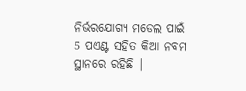ନିର୍ଭରଯୋଗ୍ୟ ମଡେଲ ପାଇଁ 5 ପଏଣ୍ଟ ସହିତ କିଆ ନବମ ସ୍ଥାନରେ ରହିଛି |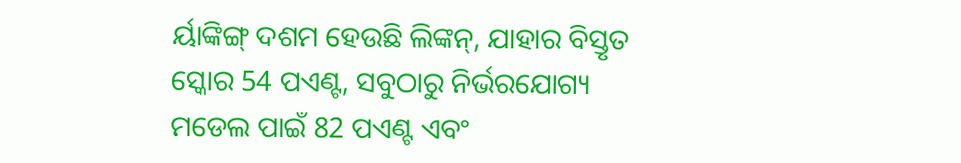ର୍ୟାଙ୍କିଙ୍ଗ୍ ଦଶମ ହେଉଛି ଲିଙ୍କନ୍, ଯାହାର ବିସ୍ତୃତ ସ୍କୋର 54 ପଏଣ୍ଟ, ସବୁଠାରୁ ନିର୍ଭରଯୋଗ୍ୟ ମଡେଲ ପାଇଁ 82 ପଏଣ୍ଟ ଏବଂ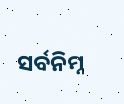ସର୍ବନିମ୍ନ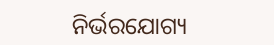ନିର୍ଭରଯୋଗ୍ୟ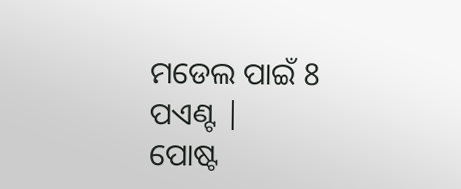ମଡେଲ ପାଇଁ 8 ପଏଣ୍ଟ |
ପୋଷ୍ଟ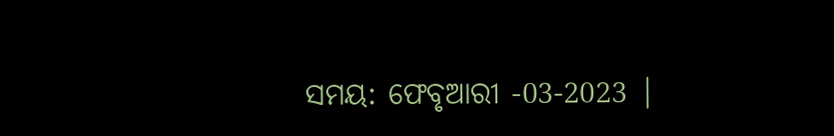ସମୟ: ଫେବୃଆରୀ -03-2023 |